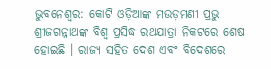ଭୁବନେଶ୍ୱର: କୋଟି ଓଡ଼ିଆଙ୍କ ମଉଡ଼ମଣୀ ପ୍ରଭୁ ଶ୍ରୀଜଗନ୍ନାଥଙ୍କ ବିଶ୍ୱ ପ୍ରସିଦ୍ଧ ରଥଯାତ୍ରା ନିକଟରେ ଶେଷ ହୋଇଛି । ରାଜ୍ୟ ସହିତ ଦେଶ ଏବଂ ବିଦେଶରେ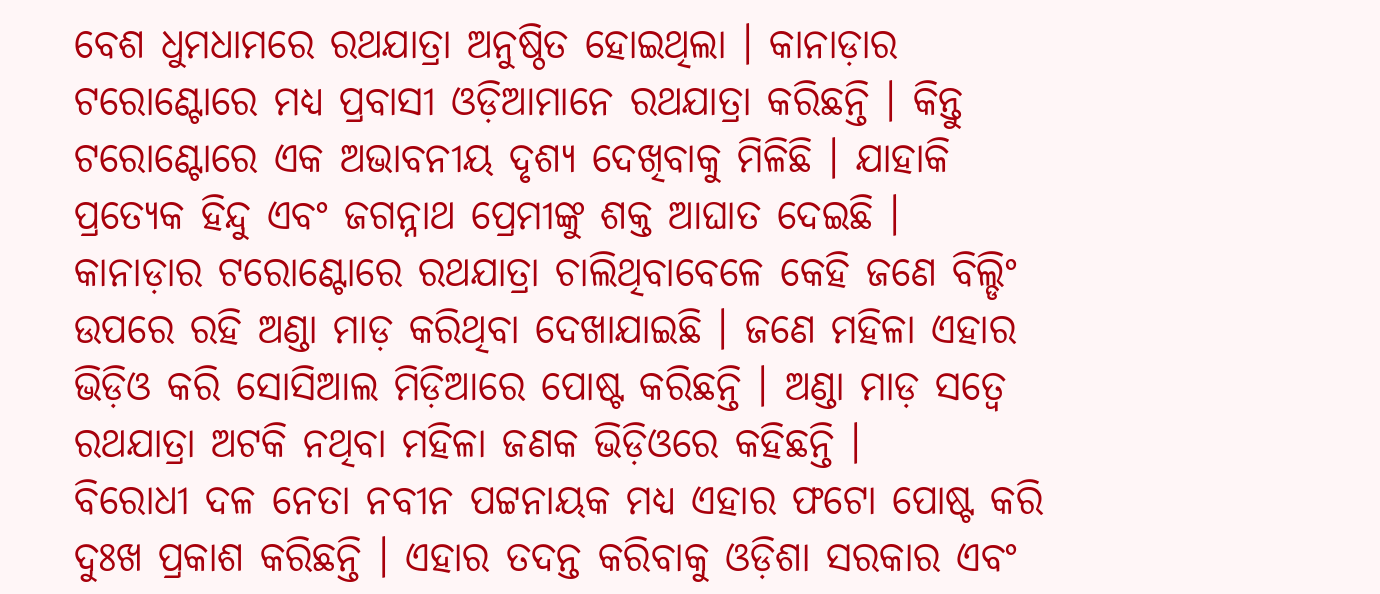ବେଶ ଧୁମଧାମରେ ରଥଯାତ୍ରା ଅନୁଷ୍ଠିତ ହୋଇଥିଲା । କାନାଡ଼ାର ଟରୋଣ୍ଟୋରେ ମଧ୍ୟ ପ୍ରବାସୀ ଓଡ଼ିଆମାନେ ରଥଯାତ୍ରା କରିଛନ୍ତି । କିନ୍ତୁ ଟରୋଣ୍ଟୋରେ ଏକ ଅଭାବନୀୟ ଦୃଶ୍ୟ ଦେଖିବାକୁ ମିଳିଛି । ଯାହାକି ପ୍ରତ୍ୟେକ ହିନ୍ଦୁ ଏବଂ ଜଗନ୍ନାଥ ପ୍ରେମୀଙ୍କୁ ଶକ୍ତ ଆଘାତ ଦେଇଛି ।
କାନାଡ଼ାର ଟରୋଣ୍ଟୋରେ ରଥଯାତ୍ରା ଚାଲିଥିବାବେଳେ କେହି ଜଣେ ବିଲ୍ଡିଂ ଉପରେ ରହି ଅଣ୍ଡା ମାଡ଼ କରିଥିବା ଦେଖାଯାଇଛି । ଜଣେ ମହିଳା ଏହାର ଭିଡ଼ିଓ କରି ସୋସିଆଲ ମିଡ଼ିଆରେ ପୋଷ୍ଟ କରିଛନ୍ତି । ଅଣ୍ଡା ମାଡ଼ ସତ୍ୱେ ରଥଯାତ୍ରା ଅଟକି ନଥିବା ମହିଳା ଜଣକ ଭିଡ଼ିଓରେ କହିଛନ୍ତି ।
ବିରୋଧୀ ଦଳ ନେତା ନବୀନ ପଟ୍ଟନାୟକ ମଧ୍ୟ ଏହାର ଫଟୋ ପୋଷ୍ଟ କରି ଦୁଃଖ ପ୍ରକାଶ କରିଛନ୍ତି । ଏହାର ତଦନ୍ତ କରିବାକୁ ଓଡ଼ିଶା ସରକାର ଏବଂ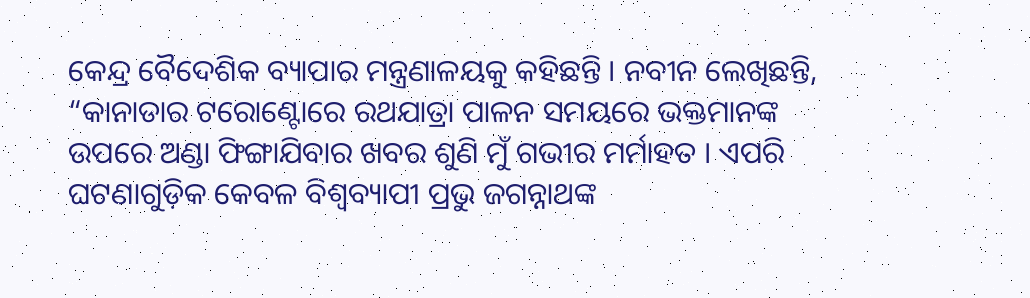କେନ୍ଦ୍ର ବୈଦେଶିକ ବ୍ୟାପାର ମନ୍ତ୍ରଣାଳୟକୁ କହିଛନ୍ତି । ନବୀନ ଲେଖିଛନ୍ତି, “କାନାଡାର ଟରୋଣ୍ଟୋରେ ରଥଯାତ୍ରା ପାଳନ ସମୟରେ ଭକ୍ତମାନଙ୍କ ଉପରେ ଅଣ୍ଡା ଫିଙ୍ଗାଯିବାର ଖବର ଶୁଣି ମୁଁ ଗଭୀର ମର୍ମାହତ । ଏପରି ଘଟଣାଗୁଡ଼ିକ କେବଳ ବିଶ୍ୱବ୍ୟାପୀ ପ୍ରଭୁ ଜଗନ୍ନାଥଙ୍କ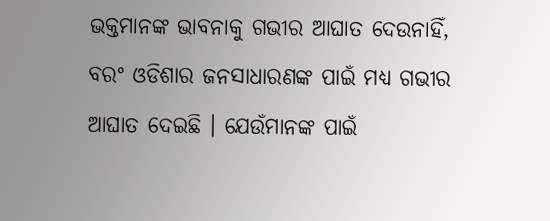ଭକ୍ତମାନଙ୍କ ଭାବନାକୁ ଗଭୀର ଆଘାତ ଦେଉନାହିଁ, ବରଂ ଓଡିଶାର ଜନସାଧାରଣଙ୍କ ପାଇଁ ମଧ୍ୟ ଗଭୀର ଆଘାତ ଦେଇଛି । ଯେଉଁମାନଙ୍କ ପାଇଁ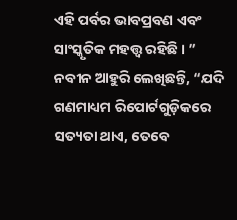ଏହି ପର୍ବର ଭାବପ୍ରବଣ ଏବଂ ସାଂସ୍କୃତିକ ମହତ୍ତ୍ୱ ରହିଛି । ”
ନବୀନ ଆହୁରି ଲେଖିଛନ୍ତି, “ଯଦି ଗଣମାଧ୍ୟମ ରିପୋର୍ଟଗୁଡ଼ିକରେ ସତ୍ୟତା ଥାଏ, ତେବେ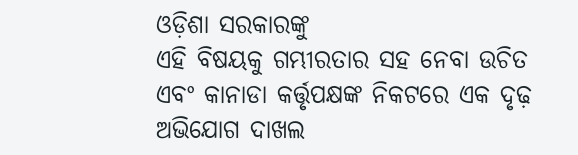ଓଡ଼ିଶା ସରକାରଙ୍କୁ
ଏହି ବିଷୟକୁ ଗମ୍ଭୀରତାର ସହ ନେବା ଉଚିତ ଏବଂ କାନାଡା କର୍ତ୍ତୃପକ୍ଷଙ୍କ ନିକଟରେ ଏକ ଦୃଢ଼ ଅଭିଯୋଗ ଦାଖଲ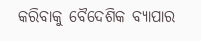କରିବାକୁ ବୈଦେଶିକ ବ୍ୟାପାର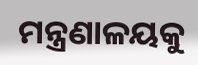ମନ୍ତ୍ରଣାଳୟକୁ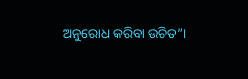ଅନୁରୋଧ କରିବା ଉଚିତ”।